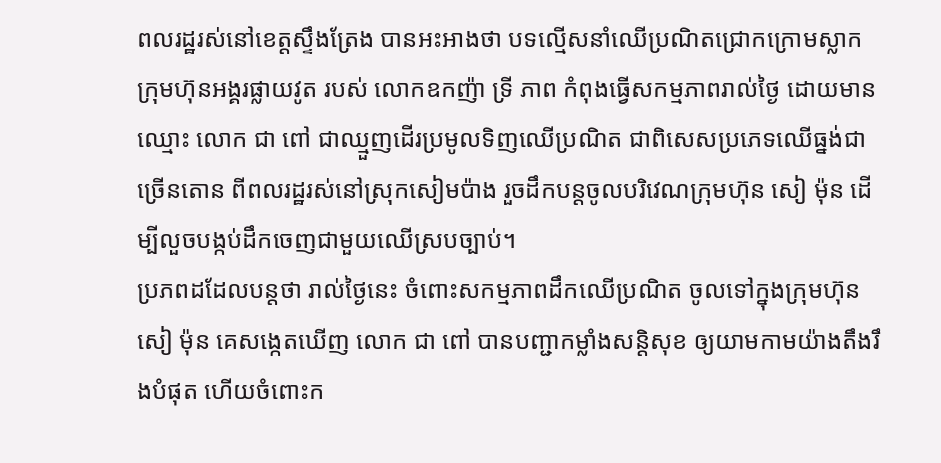ពលរដ្ឋរស់នៅខេត្តស្ទឹងត្រែង បានអះអាងថា បទល្មើសនាំឈើប្រណិតជ្រោកក្រោមស្លាកក្រុមហ៊ុនអង្គរផ្លាយវូត របស់ លោកឧកញ៉ា ទ្រី ភាព កំពុងធ្វើសកម្មភាពរាល់ថ្ងៃ ដោយមានឈ្មោះ លោក ជា ពៅ ជាឈ្មួញដើរប្រមូលទិញឈើប្រណិត ជាពិសេសប្រភេទឈើធ្នង់ជាច្រើនតោន ពីពលរដ្ឋរស់នៅស្រុកសៀមប៉ាង រួចដឹកបន្តចូលបរិវេណក្រុមហ៊ុន សៀ ម៉ុន ដើម្បីលួចបង្កប់ដឹកចេញជាមួយឈើស្របច្បាប់។
ប្រភពដដែលបន្តថា រាល់ថ្ងៃនេះ ចំពោះសកម្មភាពដឹកឈើប្រណិត ចូលទៅក្នុងក្រុមហ៊ុន សៀ ម៉ុន គេសង្កេតឃើញ លោក ជា ពៅ បានបញ្ជាកម្លាំងសន្តិសុខ ឲ្យយាមកាមយ៉ាងតឹងរឹងបំផុត ហើយចំពោះក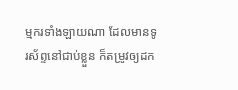ម្មករទាំងឡាយណា ដែលមានទូរស័ព្ទនៅជាប់ខ្លួន ក៏តម្រូវឲ្យដក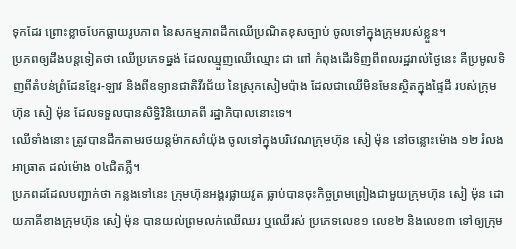ទុកដែរ ព្រោះខ្លាចបែកធ្លាយរូបភាព នៃសកម្មភាពដឹកឈើប្រណិតខុសច្បាប់ ចូលទៅក្នុងក្រុមរបស់ខ្លួន។
ប្រភពឲ្យដឹងបន្តទៀតថា ឈើប្រភេទធ្នង់ ដែលឈ្មួញឈើឈ្មោះ ជា ពៅ កំពុងដើរទិញពីពលរដ្ឋរាល់ថ្ងៃនេះ គឺប្រមូលទិញពីតំបន់ព្រំដែនខ្មែរ-ឡាវ និងពីឧទ្យានជាតិវីរជ័យ នៃស្រុកសៀមប៉ាង ដែលជាឈើមិនមែនស្ថិតក្នុងផ្ទៃដី របស់ក្រុមហ៊ុន សៀ ម៉ុន ដែលទទួលបានសិទ្ធិវិនិយោគពី រដ្ឋាភិបាលនោះទេ។
ឈើទាំងនោះ ត្រូវបានដឹកតាមរថយន្តម៉ាកសាំយ៉ុង ចូលទៅក្នុងបរិវេណក្រុមហ៊ុន សៀ ម៉ុន នៅចន្លោះម៉ោង ១២ រំលងអាធ្រាត ដល់ម៉ោង ០៤ជិតភ្លឺ។
ប្រភពដដែលបញ្ជាក់ថា កន្លងទៅនេះ ក្រុមហ៊ុនអង្គរផ្លាយវូត ធ្លាប់បានចុះកិច្ចព្រមព្រៀងជាមួយក្រុមហ៊ុន សៀ ម៉ុន ដោយភាគីខាងក្រុមហ៊ុន សៀ ម៉ុន បានយល់ព្រមលក់ឈើឈរ ឬឈើរស់ ប្រភេទលេខ១ លេខ២ និងលេខ៣ ទៅឲ្យក្រុម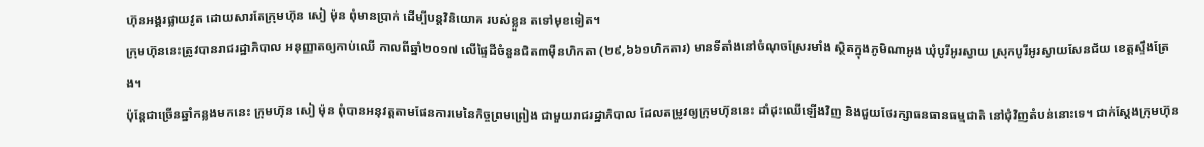ហ៊ុនអង្គរផ្លាយវូត ដោយសារតែក្រុមហ៊ុន សៀ ម៉ុន ពុំមានប្រាក់ ដើម្បីបន្តវិនិយោគ របស់ខ្លួន តទៅមុខទៀត។
ក្រុមហ៊ុននេះត្រូវបានរាជរដ្ឋាភិបាល អនុញ្ញាតឲ្យកាប់ឈើ កាលពីឆ្នាំ២០១៧ លើផ្ទៃដីចំនួនជិត៣ម៉ឺនហិកតា (២៩,៦៦១ហិកតារ) មានទីតាំងនៅចំណុចស្រែរមាំង ស្ថិតក្នុងភូមិណាអូង ឃុំបូរីអូរស្វាយ ស្រុកបូរីអូរស្វាយសែនជ័យ ខេត្តស្ទឹងត្រែង។
ប៉ុន្តែជាច្រើនឆ្នាំកន្លងមកនេះ ក្រុមហ៊ុន សៀ ម៉ុន ពុំបានអនុវត្តតាមផែនការមេនៃកិច្ចព្រមព្រៀង ជាមួយរាជរដ្ឋាភិបាល ដែលតម្រូវឲ្យក្រុមហ៊ុននេះ ដាំដុះឈើឡើងវិញ និងជួយថែរក្សាធនធានធម្មជាតិ នៅជុំវិញតំបន់នោះទេ។ ជាក់ស្តែងក្រុមហ៊ុន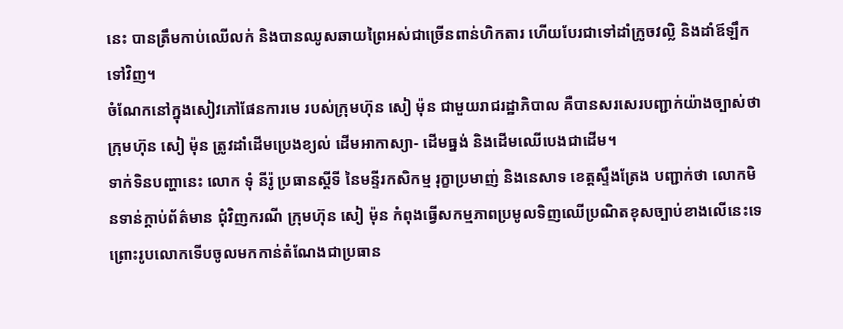នេះ បានត្រឹមកាប់ឈើលក់ និងបានឈូសឆាយព្រៃអស់ជាច្រើនពាន់ហិកតារ ហើយបែរជាទៅដាំក្រូចវល្លិ និងដាំឪឡឹកទៅវិញ។
ចំណែកនៅក្នុងសៀវភៅផែនការមេ របស់ក្រុមហ៊ុន សៀ ម៉ុន ជាមួយរាជរដ្ឋាភិបាល គឺបានសរសេរបញ្ជាក់យ៉ាងច្បាស់ថា ក្រុមហ៊ុន សៀ ម៉ុន ត្រូវដាំដើមប្រេងខ្យល់ ដើមអាកាស្យា- ដើមធ្នង់ និងដើមឈើបេងជាដើម។
ទាក់ទិនបញ្ហានេះ លោក ទុំ នីរ៉ូ ប្រធានស្តីទី នៃមន្ទីរកសិកម្ម រុក្ខាប្រមាញ់ និងនេសាទ ខេត្តស្ទឹងត្រែង បញ្ជាក់ថា លោកមិនទាន់ក្តាប់ព័ត៌មាន ជុំវិញករណី ក្រុមហ៊ុន សៀ ម៉ុន កំពុងធ្វើសកម្មភាពប្រមូលទិញឈើប្រណិតខុសច្បាប់ខាងលើនេះទេ ព្រោះរូបលោកទើបចូលមកកាន់តំណែងជាប្រធាន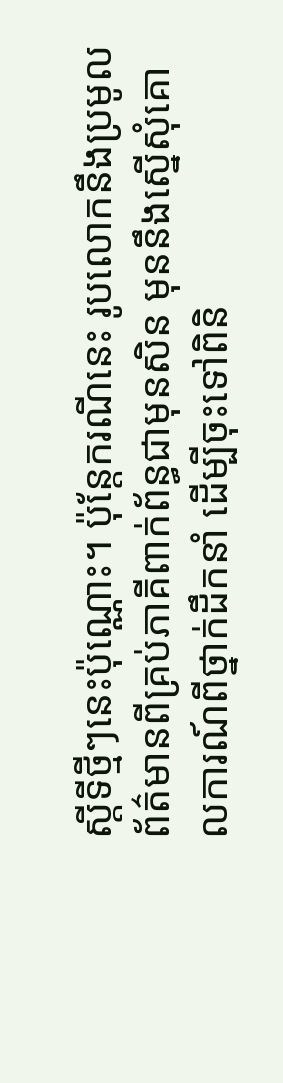ស្តីទីថ្មីៗនេះប៉ុណ្ណោះ។ ប៉ុន្តែករណីនេះ រូបលោកនឹងប្រមូលព័ត៌មានពីគ្រប់ភាគីពាក់ព័ន្ធជាមុនសិន មុននឹងស្នើសុំគោលការណ៍ពីថ្នាក់ដឹកនាំ ដើម្បីចុះទៅពិនិ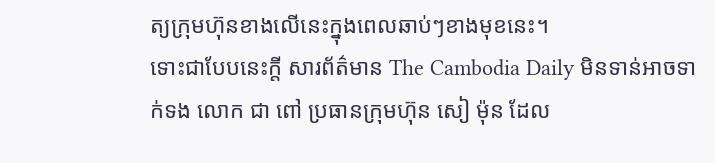ត្យក្រុមហ៊ុនខាងលើនេះក្នុងពេលឆាប់ៗខាងមុខនេះ។
ទោះជាបែបនេះក្តី សារព័ត៌មាន The Cambodia Daily មិនទាន់អាចទាក់ទង លោក ជា ពៅ ប្រធានក្រុមហ៊ុន សៀ ម៉ុន ដែល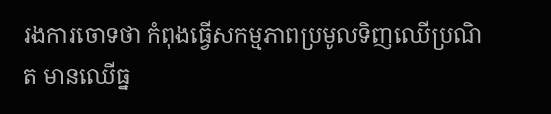រងការចោទថា កំពុងធ្វើសកម្មភាពប្រមូលទិញឈើប្រណិត មានឈើធ្ន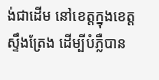ង់ជាដើម នៅខេត្តក្នុងខេត្តស្ទឹងត្រែង ដើម្បីបំភ្លឺបាន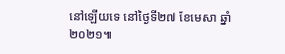នៅឡើយទេ នៅថ្ងៃទី២៧ ខែមេសា ឆ្នាំ២០២១៕